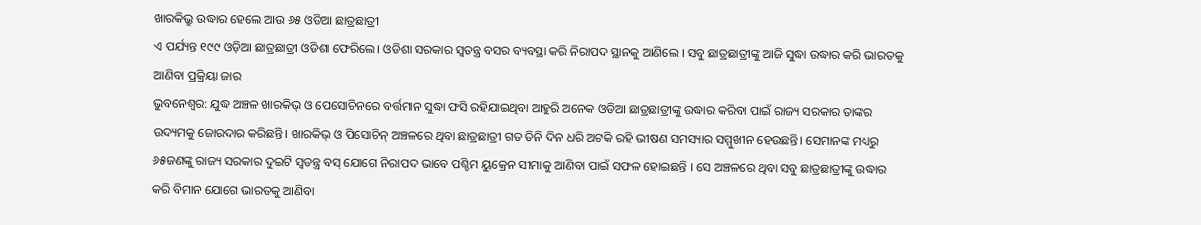ଖାରକିଭ୍ରୁ ଉଦ୍ଧାର ହେଲେ ଆଉ ୬୫ ଓଡିଆ ଛାତ୍ରଛାତ୍ରୀ
ଏ ପର୍ଯ୍ୟନ୍ତ ୧୯୯ ଓଡ଼ିଆ ଛାତ୍ରଛାତ୍ରୀ ଓଡିଶା ଫେରିଲେ। ଓଡିଶା ସରକାର ସ୍ବତନ୍ତ୍ର ବସର ବ୍ୟବସ୍ଥା କରି ନିରାପଦ ସ୍ଥାନକୁ ଆଣିଲେ । ସବୁ ଛାତ୍ରଛାତ୍ରୀଙ୍କୁ ଆଜି ସୁଦ୍ଧା ଉଦ୍ଧାର କରି ଭାରତକୁ ଆଣିବା ପ୍ରକ୍ରିୟା ଜାର
ଭୁବନେଶ୍ବର: ଯୁଦ୍ଧ ଅଞ୍ଚଳ ଖାରକିଭ୍ ଓ ପେସୋଚିନରେ ବର୍ତ୍ତମାନ ସୁଦ୍ଧା ଫସି ରହିଯାଇଥିବା ଆହୁରି ଅନେକ ଓଡିଆ ଛାତ୍ରଛାତ୍ରୀଙ୍କୁ ଉଦ୍ଧାର କରିବା ପାଇଁ ରାଜ୍ୟ ସରକାର ତାଙ୍କର ଉଦ୍ୟମକୁ ଜୋରଦାର କରିଛନ୍ତି। ଖାରକିଭ୍ ଓ ପିସୋଚିନ୍ ଅଞ୍ଚଳରେ ଥିବା ଛାତ୍ରଛାତ୍ରୀ ଗତ ତିନି ଦିନ ଧରି ଅଟକି ରହି ଭୀଷଣ ସମସ୍ୟାର ସମ୍ମୁଖୀନ ହେଉଛନ୍ତି। ସେମାନଙ୍କ ମଧ୍ୟରୁ ୬୫ଜଣଙ୍କୁ ରାଜ୍ୟ ସରକାର ଦୁଇଟି ସ୍ବତନ୍ତ୍ର ବସ୍ ଯୋଗେ ନିରାପଦ ଭାବେ ପଶ୍ଚିମ ୟୁକ୍ରେନ ସୀମାକୁ ଆଣିବା ପାଇଁ ସଫଳ ହୋଇଛନ୍ତି । ସେ ଅଞ୍ଚଳରେ ଥିବା ସବୁ ଛାତ୍ରଛାତ୍ରୀଙ୍କୁ ଉଦ୍ଧାର କରି ବିମାନ ଯୋଗେ ଭାରତକୁ ଆଣିବା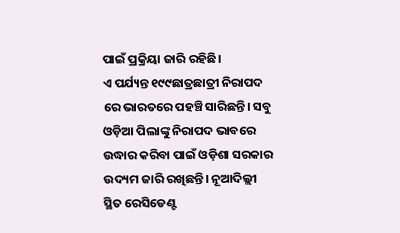ପାଇଁ ପ୍ରକ୍ରିୟା ଜାରି ରହିଛି।
ଏ ପର୍ଯ୍ୟନ୍ତ ୧୯୯ଛାତ୍ରଛାତ୍ରୀ ନିରାପଦ ରେ ଭାରତରେ ପହଞ୍ଚି ସାରିଛନ୍ତି। ସବୁ ଓଡ଼ିଆ ପିଲାଙ୍କୁ ନିରାପଦ ଭାବରେ ଉଦ୍ଧାର କରିବା ପାଇଁ ଓଡ଼ିଶା ସରକାର ଉଦ୍ୟମ ଜାରି ରଖିଛନ୍ତି। ନୂଆଦିଲ୍ଲୀ ସ୍ଥିତ ରେସିଡେଣ୍ଟ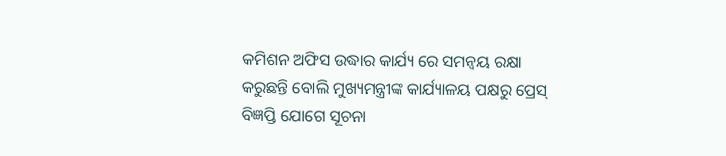କମିଶନ ଅଫିସ ଉଦ୍ଧାର କାର୍ଯ୍ୟ ରେ ସମନ୍ୱୟ ରକ୍ଷା କରୁଛନ୍ତି ବୋଲି ମୁଖ୍ୟମନ୍ତ୍ରୀଙ୍କ କାର୍ଯ୍ୟାଳୟ ପକ୍ଷରୁ ପ୍ରେସ୍ ବିଜ୍ଞପ୍ତି ଯୋଗେ ସୂଚନା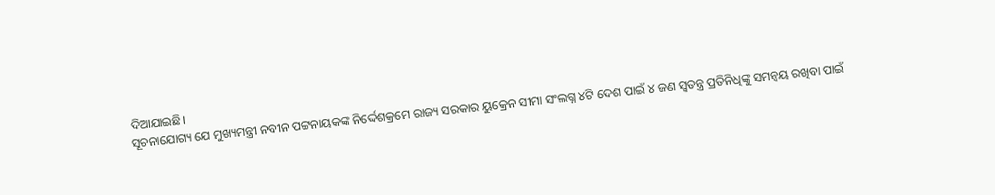ଦିଆଯାଇଛି।
ସୂଚନାଯୋଗ୍ୟ ଯେ ମୁଖ୍ୟମନ୍ତ୍ରୀ ନବୀନ ପଟ୍ଟନାୟକଙ୍କ ନିର୍ଦ୍ଦେଶକ୍ରମେ ରାଜ୍ୟ ସରକାର ୟୁକ୍ରେନ ସୀମା ସଂଲଗ୍ନ ୪ଟି ଦେଶ ପାଇଁ ୪ ଜଣ ସ୍ବତନ୍ତ୍ର ପ୍ରତିନିଧିଙ୍କୁ ସମନ୍ବୟ ରଖିବା ପାଇଁ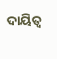ଦାୟିତ୍ବ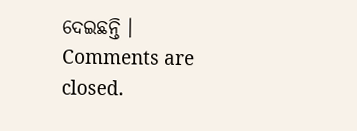ଦେଇଛନ୍ତି ।
Comments are closed.